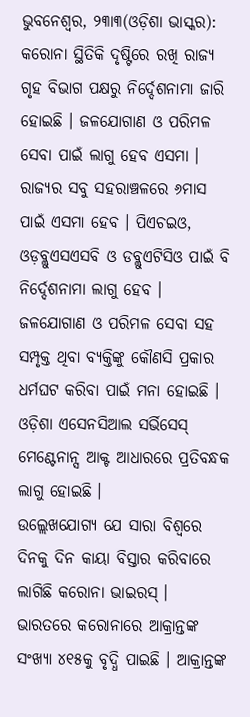ଭୁବନେଶ୍ୱର, ୨୩ା୩(ଓଡ଼ିଶା ଭାସ୍କର): କରୋନା ସ୍ଥିତିକି ଦୃଷ୍ଟିରେ ରଖି ରାଜ୍ୟ ଗୃହ ବିଭାଗ ପକ୍ଷରୁ ନିର୍ଦ୍ଦେଶନାମା ଜାରି ହୋଇଛି । ଜଳଯୋଗାଣ ଓ ପରିମଳ ସେବା ପାଇଁ ଲାଗୁ ହେବ ଏସମା । ରାଜ୍ୟର ସବୁ ସହରାଞ୍ଚଳରେ ୬ମାସ ପାଇଁ ଏସମା ହେବ । ପିଏଚଇଓ, ଓଡ଼ବ୍ଲୁଏସଏସବି ଓ ଡବ୍ଲୁଏଟିସିଓ ପାଇଁ ବି ନିର୍ଦ୍ଦେଶନାମା ଲାଗୁ ହେବ । ଜଳଯୋଗାଣ ଓ ପରିମଳ ସେବା ସହ ସମ୍ପୃକ୍ତ ଥିବା ବ୍ୟକ୍ତିଙ୍କୁ କୌଣସି ପ୍ରକାର ଧର୍ମଘଟ କରିବା ପାଇଁ ମନା ହୋଇଛି । ଓଡ଼ିଶା ଏସେନସିଆଲ ସର୍ଭିସେସ୍ ମେଣ୍ଟେନାନ୍ସ ଆକ୍ଟ ଆଧାରରେ ପ୍ରତିବନ୍ଧକ ଲାଗୁ ହୋଇଛି ।
ଉଲ୍ଲେଖଯୋଗ୍ୟ ଯେ ସାରା ବିଶ୍ୱରେ ଦିନକୁ ଦିନ କାୟା ବିସ୍ତାର କରିବାରେ ଲାଗିଛି କରୋନା ଭାଇରସ୍ । ଭାରତରେ କରୋନାରେ ଆକ୍ରାନ୍ତଙ୍କ ସଂଖ୍ୟା ୪୧୫କୁ ବୃଦ୍ଧି ପାଇଛି । ଆକ୍ରାନ୍ତଙ୍କ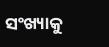ସଂଖ୍ୟାକୁ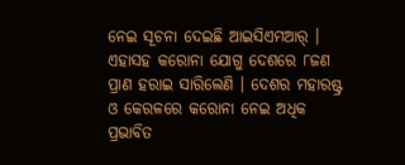ନେଇ ସୂଚନା ଦେଇଛି ଆଇସିଏମଆର୍ । ଏହାସହ କରୋନା ଯୋଗୁ ଦେଶରେ ୮ଜଣ ପ୍ରାଣ ହରାଇ ସାରିଲେଣି । ଦେଶର ମହାରଷ୍ଟ୍ର ଓ କେରଳରେ କରୋନା ନେଇ ଅଧିକ ପ୍ରଭାବିତ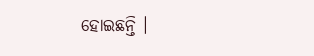ହୋଇଛନ୍ତି ।